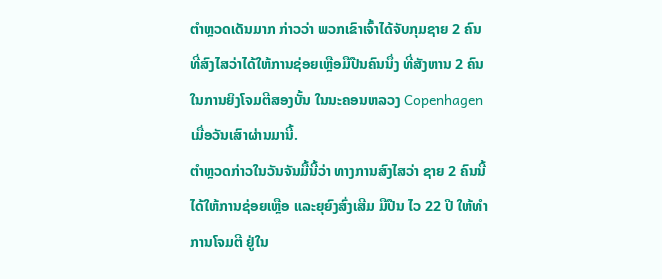ຕຳຫຼວດເດັນມາກ ກ່າວວ່າ ພວກເຂົາເຈົ້າໄດ້ຈັບກຸມຊາຍ 2 ຄົນ
ທີ່ສົງໄສວ່າໄດ້ໃຫ້ການຊ່ອຍເຫຼືອມືປືນຄົນນຶ່ງ ທີ່ສັງຫານ 2 ຄົນ
ໃນການຍິງໂຈມຕີສອງບັ້ນ ໃນນະຄອນຫລວງ Copenhagen
ເມື່ອວັນເສົາຜ່ານມານີ້.
ຕຳຫຼວດກ່າວໃນວັນຈັນມື້ນີ້ວ່າ ທາງການສົງໄສວ່າ ຊາຍ 2 ຄົນນີ້
ໄດ້ໃຫ້ການຊ່ອຍເຫຼືອ ແລະຍຸຍົງສົ່ງເສີມ ມືປືນ ໄວ 22 ປີ ໃຫ້ທຳ
ການໂຈມຕີ ຢູ່ໃນ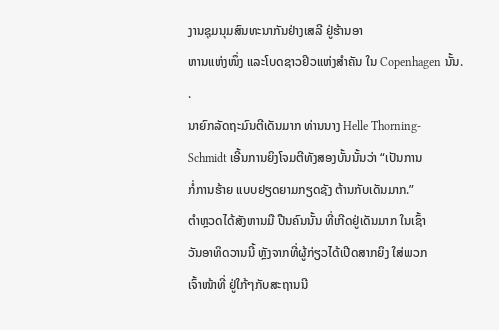ງານຊຸມນຸມສົນທະນາກັນຢ່າງເສລີ ຢູ່ຮ້ານອາ
ຫານແຫ່ງໜຶ່ງ ແລະໂບດຊາວຢິວແຫ່ງສຳຄັນ ໃນ Copenhagen ນັ້ນ.
.
ນາຍົກລັດຖະມົນຕີເດັນມາກ ທ່ານນາງ Helle Thorning-
Schmidt ເອີ້ນການຍິງໂຈມຕີທັງສອງບັ້ນນັ້ນວ່າ “ເປັນການ
ກໍ່ການຮ້າຍ ແບບຢຽດຍາມກຽດຊັງ ຕ້ານກັບເດັນມາກ.”
ຕຳຫຼວດໄດ້ສັງຫານມື ປືນຄົນນັ້ນ ທີ່ເກີດຢູ່ເດັນມາກ ໃນເຊົ້າ
ວັນອາທິດວານນີ້ ຫຼັງຈາກທີ່ຜູ້ກ່ຽວໄດ້ເປີດສາກຍິງ ໃສ່ພວກ
ເຈົ້າໜ້າທີ່ ຢູ່ໃກ້ໆກັບສະຖານນີ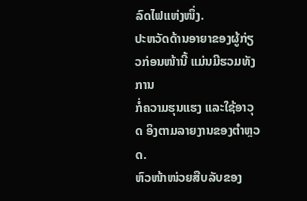ລົດໄຟແຫ່ງໜຶ່ງ.
ປະຫວັດດ້ານອາຍາຂອງຜູ້ກ່ຽວກ່ອນໜ້ານີ້ ແມ່ນມີຮວມທັງ ການ
ກໍ່ຄວາມຮຸນແຮງ ແລະໃຊ້ອາວຸດ ອິງຕາມລາຍງານຂອງຕຳຫຼວດ.
ຫົວໜ້າໜ່ວຍສືບລັບຂອງ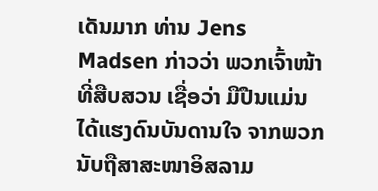ເດັນມາກ ທ່ານ Jens Madsen ກ່າວວ່າ ພວກເຈົ້າໜ້າທີ່ສືບສວນ ເຊື່ອວ່າ ມືປືນແມ່ນໄດ້ແຮງດົນບັນດານໃຈ ຈາກພວກນັບຖືສາສະໜາອິສລາມ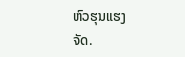ຫົວຮຸນແຮງ
ຈັດ.